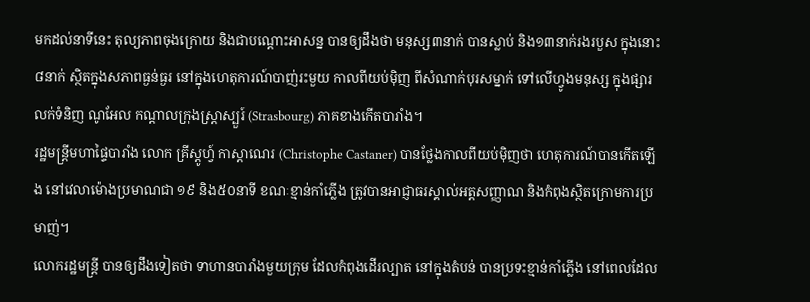មកដល់នាទីនេះ តុល្យភាពចុងក្រោយ និងជាបណ្ដោះអាសន្ន បានឲ្យដឹងថា មនុស្ស៣នាក់ បានស្លាប់ និង១៣នាក់រងរបួស ក្នុងនោះ ៨នាក់ ស្ថិតក្នុងសភាពធ្ងន់ធ្ងរ នៅក្នុងហេតុការណ៍បាញ់រះមួយ កាលពីយប់ម៉ិញ ពីសំណាក់បុរសម្នាក់ ទៅលើហ្វូងមនុស្ស ក្នុងផ្សារលក់ទំនិញ ណូអែល កណ្ដាលក្រុងស្ត្រាស្បួរ៍ (Strasbourg) ភាគខាងកើតបារាំង។
រដ្ឋមន្ត្រីមហាផ្ទៃបារាំង លោក គ្រីស្តូហ្វ៍ កាស្ដាណេរ (Christophe Castaner) បានថ្លែងកាលពីយប់ម៉ិញថា ហេតុការណ៍បានកើតឡើង នៅវេលាម៉ោងប្រមាណជា ១៩ និង៥០នាទី ខណៈខ្មាន់កាំភ្លើង ត្រូវបានអាជ្ញាធរស្គាល់អត្តសញ្ញាណ និងកំពុងស្ថិតក្រោមការប្រមាញ់។
លោករដ្ឋមន្ត្រី បានឲ្យដឹងទៀតថា ទាហានបារាំងមួយក្រុម ដែលកំពុងដើរល្បាត នៅក្នុងតំបន់ បានប្រទះខ្មាន់កាំភ្លើង នៅពេលដែល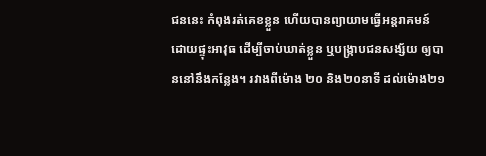ជននេះ កំពុងរត់គេខខ្លួន ហើយបានព្យាយាមធ្វើអន្តរាគមន៍ ដោយផ្ទុះអាវុធ ដើម្បីចាប់ឃាត់ខ្លួន ឬបង្ក្រាបជនសង្ស័យ ឲ្យបាននៅនឹងកន្លែង។ រវាងពីម៉ោង ២០ និង២០នាទី ដល់ម៉ោង២១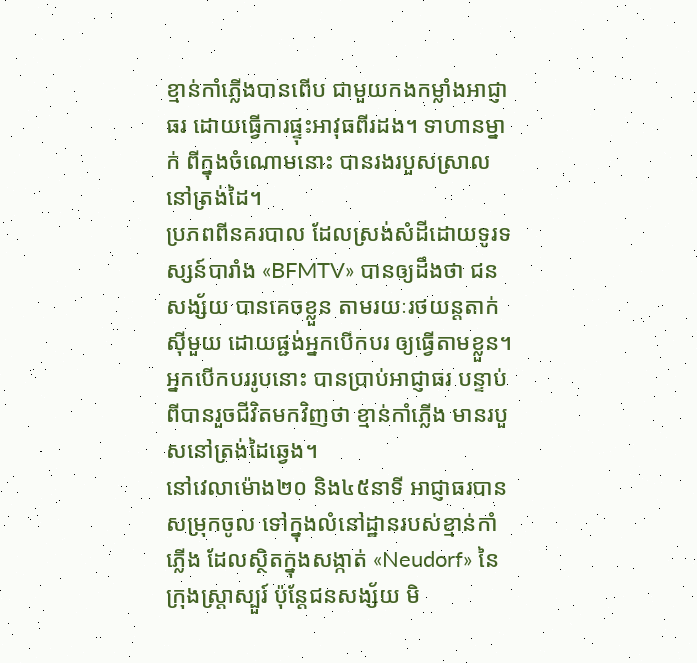ខ្មាន់កាំភ្លើងបានពើប ជាមួយកងកម្លាំងអាជ្ញាធរ ដោយធ្វើការផ្ទុះអាវុធពីរដង។ ទាហានម្នាក់ ពីក្នុងចំណោមនោះ បានរងរបួសស្រាល នៅត្រង់ដៃ។
ប្រភពពីនគរបាល ដែលស្រង់សំដីដោយទូរទស្សន៍បារាំង «BFMTV» បានឲ្យដឹងថា ជនសង្ស័យ បានគេចខ្លួន តាមរយៈរថយន្ដតាក់ស៊ីមួយ ដោយផ្ជង់អ្នកបើកបរ ឲ្យធ្វើតាមខ្លួន។ អ្នកបើកបររូបនោះ បានប្រាប់អាជ្ញាធរ បន្ទាប់ពីបានរួចជីវិតមកវិញថា ខ្មាន់កាំភ្លើង មានរបួសនៅត្រង់ដៃឆ្វេង។
នៅវេលាម៉ោង២០ និង៤៥នាទី អាជ្ញាធរបានសម្រុកចូល ទៅក្នុងលំនៅដ្ឋានរបស់ខ្មាន់កាំភ្លើង ដែលស្ថិតក្នុងសង្កាត់ «Neudorf» នៃក្រុងស្ត្រាស្បួរ៍ ប៉ុន្តែជនសង្ស័យ មិ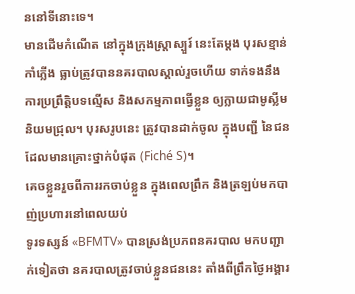ននៅទីនោះទេ។
មានដើមកំណើត នៅក្នុងក្រុងស្ត្រាស្បួរ៍ នេះតែម្ដង បុរសខ្មាន់កាំភ្លើង ធ្លាប់ត្រូវបាននគរបាលស្គាល់រួចហើយ ទាក់ទងនឹងការប្រព្រឹត្តិបទល្មើស និងសកម្មភាពធ្វើខ្លួន ឲ្យក្លាយជាមូស្លីមនិយមជ្រុល។ បុរសរូបនេះ ត្រូវបានដាក់ចូល ក្នុងបញ្ជី នៃជនដែលមានគ្រោះថ្នាក់បំផុត (Fiché S)។
គេចខ្លួនរួចពីការរកចាប់ខ្លួន ក្នុងពេលព្រឹក និងត្រឡប់មកបាញ់ប្រហារនៅពេលយប់
ទូរទស្សន៍ «BFMTV» បានស្រង់ប្រភពនគរបាល មកបញ្ជាក់ទៀតថា នគរបាលត្រូវចាប់ខ្លួនជននេះ តាំងពីព្រឹកថ្ងៃអង្គារ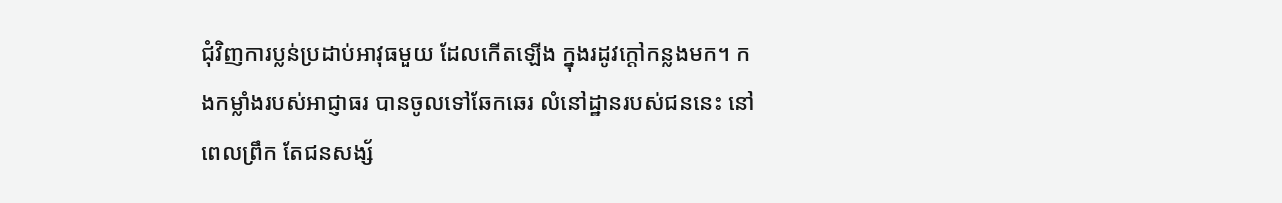ជុំវិញការប្លន់ប្រដាប់អាវុធមួយ ដែលកើតឡើង ក្នុងរដូវក្ដៅកន្លងមក។ កងកម្លាំងរបស់អាជ្ញាធរ បានចូលទៅឆែកឆេរ លំនៅដ្ឋានរបស់ជននេះ នៅពេលព្រឹក តែជនសង្ស័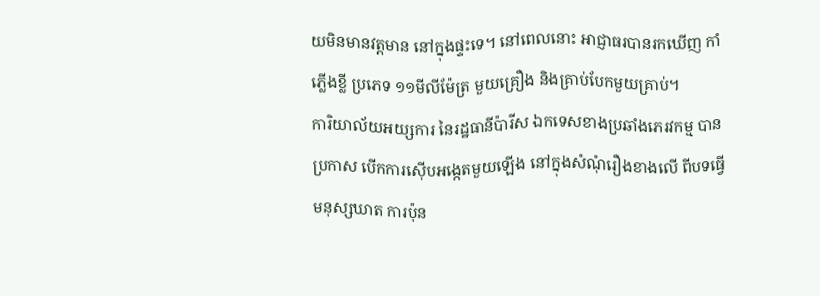យមិនមានវត្តមាន នៅក្នុងផ្ទះទេ។ នៅពេលនោះ អាជ្ញាធរបានរកឃើញ កាំភ្លើងខ្លី ប្រភេទ ១១មីលីម៉ែត្រ មួយគ្រឿង និងគ្រាប់បែកមួយគ្រាប់។
ការិយាល័យអយ្សការ នៃរដ្ឋធានីប៉ារីស ឯកទេសខាងប្រឆាំងភេរវកម្ម បានប្រកាស បើកការស៊ើបអង្កេតមួយឡើង នៅក្នុងសំណុំរឿងខាងលើ ពីបទធ្វើមនុស្សឃាត ការប៉ុន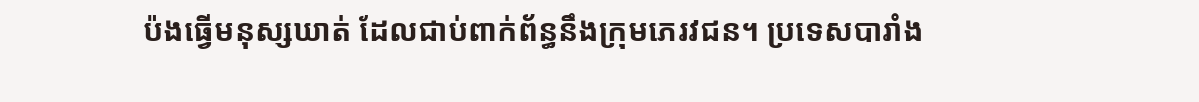ប៉ងធ្វើមនុស្សឃាត់ ដែលជាប់ពាក់ព័ន្ធនឹងក្រុមភេរវជន។ ប្រទេសបារាំង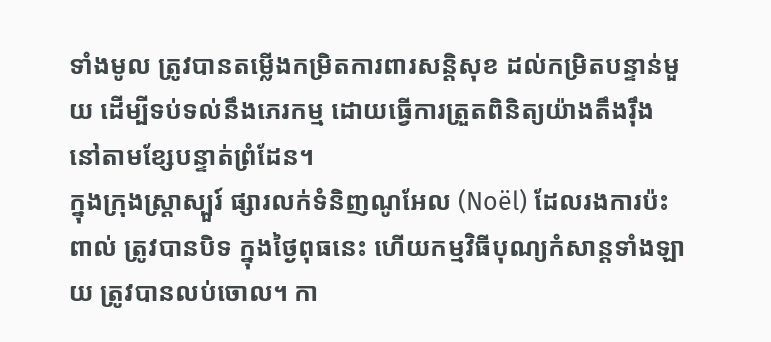ទាំងមូល ត្រូវបានតម្លើងកម្រិតការពារសន្តិសុខ ដល់កម្រិតបន្ទាន់មួយ ដើម្បីទប់ទល់នឹងភេរកម្ម ដោយធ្វើការត្រួតពិនិត្យយ៉ាងតឹងរ៉ឹង នៅតាមខ្សែបន្ទាត់ព្រំដែន។
ក្នុងក្រុងស្ត្រាស្បួរ៍ ផ្សារលក់ទំនិញណូអែល (Noël) ដែលរងការប៉ះពាល់ ត្រូវបានបិទ ក្នុងថ្ងៃពុធនេះ ហើយកម្មវិធីបុណ្យកំសាន្ដទាំងឡាយ ត្រូវបានលប់ចោល។ កា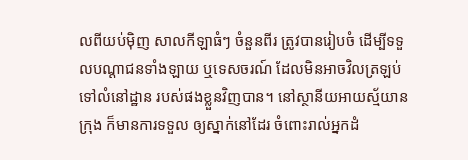លពីយប់ម៉ិញ សាលកីឡាធំៗ ចំនួនពីរ ត្រូវបានរៀបចំ ដើម្បីទទួលបណ្ដាជនទាំងឡាយ ឬទេសចរណ៍ ដែលមិនអាចវិលត្រឡប់ ទៅលំនៅដ្ឋាន របស់ផងខ្លួនវិញបាន។ នៅស្ថានីយអាយស្ម័យានក្រុង ក៏មានការទទួល ឲ្យស្នាក់នៅដែរ ចំពោះរាល់អ្នកដំ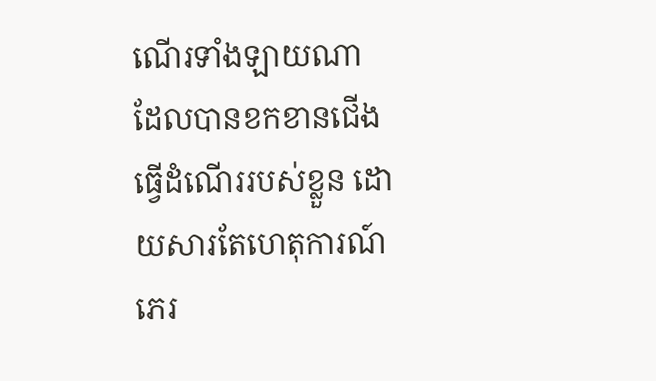ណើរទាំងឡាយណា ដែលបានខកខានជើងធ្វើដំណើររបស់ខ្លួន ដោយសារតែហេតុការណ៍ភេរ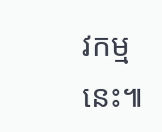វកម្មនេះ៕